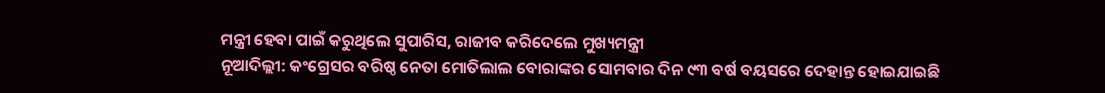ମନ୍ତ୍ରୀ ହେବା ପାଇଁ କରୁଥିଲେ ସୁପାରିସ, ରାଜୀବ କରିଦେଲେ ମୁଖ୍ୟମନ୍ତ୍ରୀ
ନୂଆଦିଲ୍ଲୀ: କଂଗ୍ରେସର ବରିଷ୍ଠ ନେତା ମୋତିଲାଲ ବୋରାଙ୍କର ସୋମବାର ଦିନ ୯୩ ବର୍ଷ ବୟସରେ ଦେହାନ୍ତ ହୋଇଯାଇଛି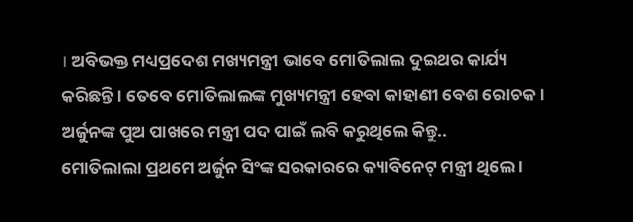। ଅବିଭକ୍ତ ମଧ୍ୟପ୍ରଦେଶ ମଖ୍ୟମନ୍ତ୍ରୀ ଭାବେ ମୋତିଲାଲ ଦୁଇଥର କାର୍ଯ୍ୟ କରିଛନ୍ତି । ତେବେ ମୋତିଲାଲଙ୍କ ମୁଖ୍ୟମନ୍ତ୍ରୀ ହେବା କାହାଣୀ ବେଶ ରୋଚକ ।
ଅର୍ଜୁନଙ୍କ ପୁଅ ପାଖରେ ମନ୍ତ୍ରୀ ପଦ ପାଇଁ ଲବି କରୁଥିଲେ କିନ୍ତୁ..
ମୋତିଲାଲା ପ୍ରଥମେ ଅର୍ଜୁନ ସିଂଙ୍କ ସରକାରରେ କ୍ୟାବିନେଟ୍ ମନ୍ତ୍ରୀ ଥିଲେ ।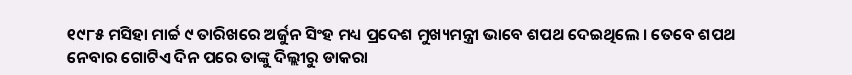୧୯୮୫ ମସିହା ମାର୍ଚ୍ଚ ୯ ତାରିଖରେ ଅର୍ଜୁନ ସିଂହ ମଧ୍ୟ ପ୍ରଦେଶ ମୁଖ୍ୟମନ୍ତ୍ରୀ ଭାବେ ଶପଥ ଦେଇଥିଲେ । ତେବେ ଶପଥ ନେବାର ଗୋଟିଏ ଦିନ ପରେ ତାଙ୍କୁ ଦିଲ୍ଲୀରୁ ଡାକରା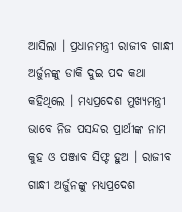ଆସିଲା । ପ୍ରଧାନମନ୍ତ୍ରୀ ରାଜୀବ ଗାନ୍ଧୀ ଅର୍ଜୁନଙ୍କୁ ଡାକି ଦୁଇ ପଦ କଥା କହିଥିଲେ । ମଧ୍ୟପ୍ରଦେଶ ମୁଖ୍ୟମନ୍ତ୍ରୀ ଭାବେ ନିଜ ପସନ୍ଦର ପ୍ରାର୍ଥୀଙ୍କ ନାମ କୁହ ଓ ପଞ୍ଜାବ ସିଫ୍ଟ ହୁଅ । ରାଜୀବ ଗାନ୍ଧୀ ଅର୍ଜୁନଙ୍କୁ ମଧ୍ୟପ୍ରଦେଶ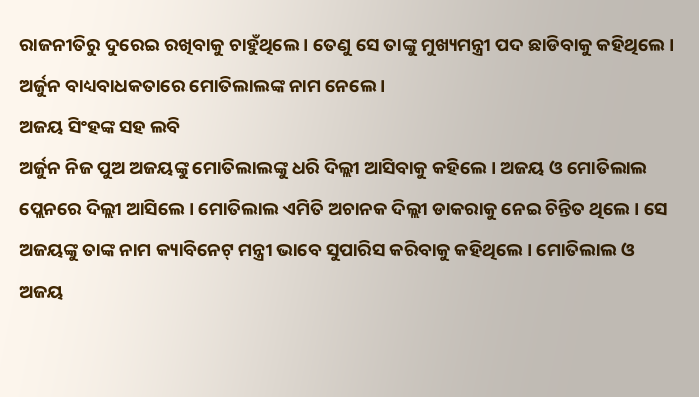ରାଜନୀତିରୁ ଦୁରେଇ ରଖିବାକୁ ଚାହୁଁଥିଲେ । ତେଣୁ ସେ ତାଙ୍କୁ ମୁଖ୍ୟମନ୍ତ୍ରୀ ପଦ ଛାଡିବାକୁ କହିଥିଲେ । ଅର୍ଜୁନ ବାଧ୍ୟବାଧକତାରେ ମୋତିଲାଲଙ୍କ ନାମ ନେଲେ ।
ଅଜୟ ସିଂହଙ୍କ ସହ ଲବି
ଅର୍ଜୁନ ନିଜ ପୁଅ ଅଜୟଙ୍କୁ ମୋତିଲାଲଙ୍କୁ ଧରି ଦିଲ୍ଲୀ ଆସିବାକୁ କହିଲେ । ଅଜୟ ଓ ମୋତିଲାଲ ପ୍ଲେନରେ ଦିଲ୍ଲୀ ଆସିଲେ । ମୋତିଲାଲ ଏମିତି ଅଚାନକ ଦିଲ୍ଲୀ ଡାକରାକୁ ନେଇ ଚିନ୍ତିତ ଥିଲେ । ସେ ଅଜୟଙ୍କୁ ତାଙ୍କ ନାମ କ୍ୟାବିନେଟ୍ ମନ୍ତ୍ରୀ ଭାବେ ସୁପାରିସ କରିବାକୁ କହିଥିଲେ । ମୋତିଲାଲ ଓ ଅଜୟ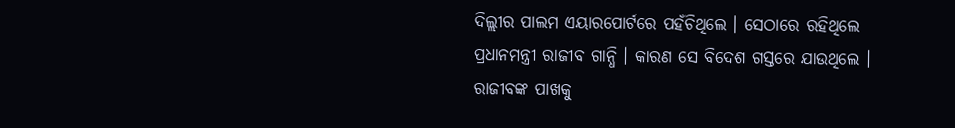ଦିଲ୍ଲୀର ପାଲମ ଏୟାରପୋର୍ଟରେ ପହଁଚିଥିଲେ । ସେଠାରେ ରହିଥିଲେ ପ୍ରଧାନମନ୍ତ୍ରୀ ରାଜୀବ ଗାନ୍ଧି । କାରଣ ସେ ବିଦେଶ ଗସ୍ତରେ ଯାଉଥିଲେ । ରାଜୀବଙ୍କ ପାଖକୁ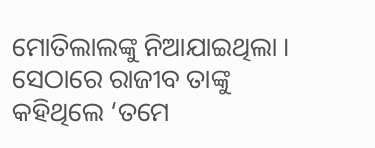ମୋତିଲାଲଙ୍କୁ ନିଆଯାଇଥିଲା । ସେଠାରେ ରାଜୀବ ତାଙ୍କୁ କହିଥିଲେ ‘ତମେ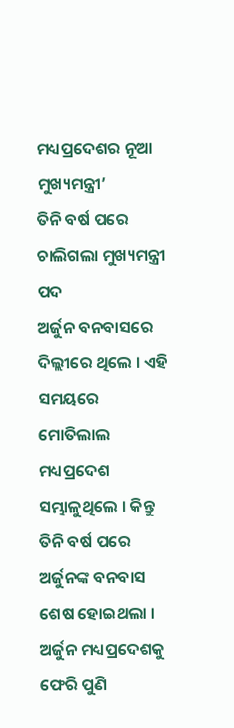ମଧ୍ୟପ୍ରଦେଶର ନୂଆ ମୁଖ୍ୟମନ୍ତ୍ରୀ’
ତିନି ବର୍ଷ ପରେ ଚାଲିଗଲା ମୁଖ୍ୟମନ୍ତ୍ରୀ ପଦ
ଅର୍ଜୁନ ବନବାସରେ ଦିଲ୍ଲୀରେ ଥିଲେ । ଏହି ସମୟରେ ମୋତିଲାଲ ମଧ୍ୟପ୍ରଦେଶ ସମ୍ଭାଳୁଥିଲେ । କିନ୍ତୁ ତିନି ବର୍ଷ ପରେ ଅର୍ଜୁନଙ୍କ ବନବାସ ଶେଷ ହୋଇଥଲା । ଅର୍ଜୁନ ମଧ୍ୟପ୍ରଦେଶକୁ ଫେରି ପୁଣି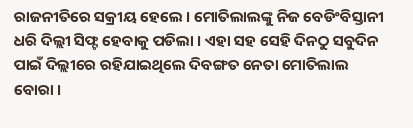ରାଜନୀତିରେ ସକ୍ରୀୟ ହେଲେ । ମୋତିଲାଲଙ୍କୁ ନିଜ ବେଡିଂବିସ୍ତାନୀ ଧରି ଦିଲ୍ଲୀ ସିଫ୍ଟ ହେବାକୁ ପଡିଲା । ଏହା ସହ ସେହି ଦିନଠୁ ସବୁଦିନ ପାଇଁ ଦିଲ୍ଲୀରେ ରହିଯାଇଥିଲେ ଦିବଙ୍ଗତ ନେତା ମୋତିଲାଲ ବୋରା ।